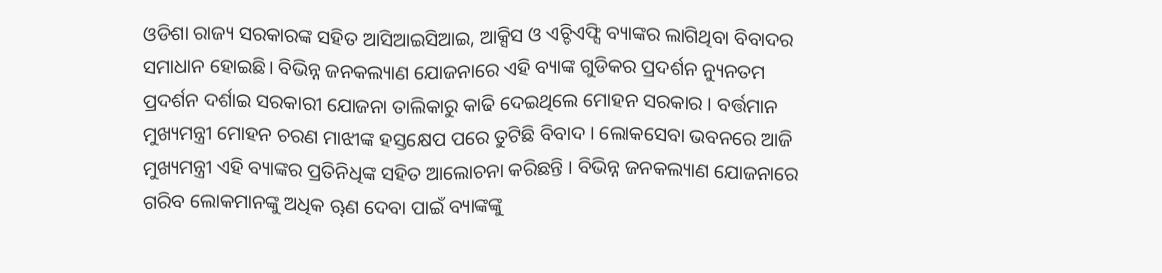ଓଡିଶା ରାଜ୍ୟ ସରକାରଙ୍କ ସହିତ ଆସିଆଇସିଆଇ, ଆକ୍ସିସ ଓ ଏଚ୍ଡିଏଫ୍ସି ବ୍ୟାଙ୍କର ଲାଗିଥିବା ବିବାଦର ସମାଧାନ ହୋଇଛି। ବିଭିନ୍ନ ଜନକଲ୍ୟାଣ ଯୋଜନାରେ ଏହି ବ୍ୟାଙ୍କ ଗୁଡିକର ପ୍ରଦର୍ଶନ ନ୍ୟୁନତମ ପ୍ରଦର୍ଶନ ଦର୍ଶାଇ ସରକାରୀ ଯୋଜନା ତାଲିକାରୁ କାଢି ଦେଇଥିଲେ ମୋହନ ସରକାର । ବର୍ତ୍ତମାନ ମୁଖ୍ୟମନ୍ତ୍ରୀ ମୋହନ ଚରଣ ମାଝୀଙ୍କ ହସ୍ତକ୍ଷେପ ପରେ ତୁଟିଛି ବିବାଦ । ଲୋକସେବା ଭବନରେ ଆଜି ମୁଖ୍ୟମନ୍ତ୍ରୀ ଏହି ବ୍ୟାଙ୍କର ପ୍ରତିନିଧିଙ୍କ ସହିତ ଆଲୋଚନା କରିଛନ୍ତି । ବିଭିନ୍ନ ଜନକଲ୍ୟାଣ ଯୋଜନାରେ ଗରିବ ଲୋକମାନଙ୍କୁ ଅଧିକ ୠଣ ଦେବା ପାଇଁ ବ୍ୟାଙ୍କଙ୍କୁ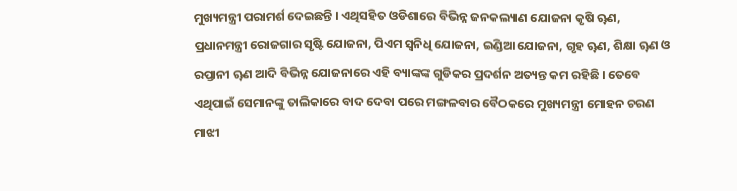ମୁଖ୍ୟମନ୍ତ୍ରୀ ପରାମର୍ଶ ଦେଇଛନ୍ତି । ଏଥିସହିତ ଓଡିଶାରେ ବିଭିନ୍ନ ଜନକଲ୍ୟାଣ ଯୋଜନା କୃଷି ୠଣ, ପ୍ରଧାନମନ୍ତ୍ରୀ ରୋଜଗାର ସୃଷ୍ଟି ଯୋଜନା, ପିଏମ ସ୍ୱନିଧି ଯୋଜନା, ଇଣ୍ଡିଆ ଯୋଜନା, ଗୃହ ୠଣ, ଶିକ୍ଷା ୠଣ ଓ ରପ୍ତାନୀ ୠଣ ଆଦି ବିଭିନ୍ନ ଯୋଜନାରେ ଏହି ବ୍ୟାଙ୍କଙ୍କ ଗୁଡିକର ପ୍ରଦର୍ଶନ ଅତ୍ୟନ୍ତ କମ ରହିଛି । ତେବେ ଏଥିପାଇଁ ସେମାନଙ୍କୁ ତାଲିକାରେ ବାଦ ଦେବା ପରେ ମଙ୍ଗଳବାର ବୈଠକରେ ମୁଖ୍ୟମନ୍ତ୍ରୀ ମୋହନ ଚରଣ ମାଝୀ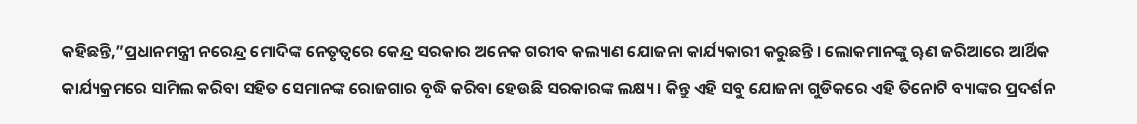କହିଛନ୍ତି,”ପ୍ରଧାନମନ୍ତ୍ରୀ ନରେନ୍ଦ୍ର ମୋଦିଙ୍କ ନେତୃତ୍ୱରେ କେନ୍ଦ୍ର ସରକାର ଅନେକ ଗରୀବ କଲ୍ୟାଣ ଯୋଜନା କାର୍ଯ୍ୟକାରୀ କରୁଛନ୍ତି । ଲୋକମାନଙ୍କୁ ୠଣ ଜରିଆରେ ଆର୍ଥିକ କାର୍ଯ୍ୟକ୍ରମରେ ସାମିଲ କରିବା ସହିତ ସେମାନଙ୍କ ରୋଜଗାର ବୃଦ୍ଧି କରିବା ହେଉଛି ସରକାରଙ୍କ ଲକ୍ଷ୍ୟ । କିନ୍ତୁ ଏହି ସବୁ ଯୋଜନା ଗୁଡିକରେ ଏହି ତିନୋଟି ବ୍ୟାଙ୍କର ପ୍ରଦର୍ଶନ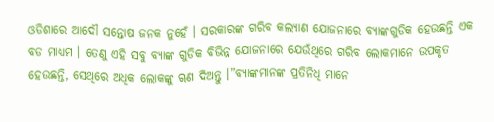ଓଡିଶାରେ ଆଦୌ ସନ୍ତୋଷ ଜନକ ନୁହେଁ । ସରକାରଙ୍କ ଗରିବ କଲ୍ୟାଣ ଯୋଜନାରେ ବ୍ୟାଙ୍କଗୁଡିକ ହେଉଛନ୍ତି ଏକ ବଡ ମାଧ୍ୟମ । ତେଣୁ ଏହି ସବୁ ବ୍ୟାଙ୍କ ଗୁଡିକ ବିଭିନ୍ନ ଯୋଜନାରେ ଯେଉଁଥିରେ ଗରିବ ଲୋକମାନେ ଉପକୃତ ହେଉଛନ୍ତି, ସେଥିରେ ଅଧିକ ଲୋକଙ୍କୁ ୠଣ ଦିଅନ୍ତୁ ।”ବ୍ୟାଙ୍କମାନଙ୍କ ପ୍ରତିନିଧି ମାନେ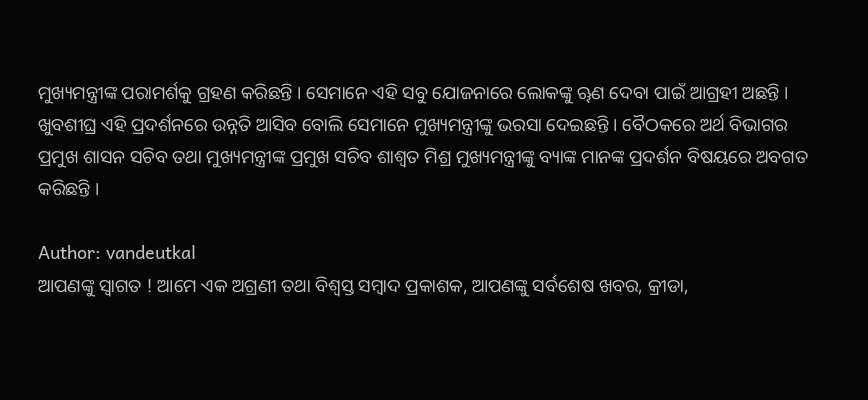ମୁଖ୍ୟମନ୍ତ୍ରୀଙ୍କ ପରାମର୍ଶକୁ ଗ୍ରହଣ କରିଛନ୍ତି । ସେମାନେ ଏହି ସବୁ ଯୋଜନାରେ ଲୋକଙ୍କୁ ୠଣ ଦେବା ପାଇଁ ଆଗ୍ରହୀ ଅଛନ୍ତି । ଖୁବଶୀଘ୍ର ଏହି ପ୍ରଦର୍ଶନରେ ଉନ୍ନତି ଆସିବ ବୋଲି ସେମାନେ ମୁଖ୍ୟମନ୍ତ୍ରୀଙ୍କୁ ଭରସା ଦେଇଛନ୍ତି । ବୈଠକରେ ଅର୍ଥ ବିଭାଗର ପ୍ରମୁଖ ଶାସନ ସଚିବ ତଥା ମୁଖ୍ୟମନ୍ତ୍ରୀଙ୍କ ପ୍ରମୁଖ ସଚିବ ଶାଶ୍ୱତ ମିଶ୍ର ମୁଖ୍ୟମନ୍ତ୍ରୀଙ୍କୁ ବ୍ୟାଙ୍କ ମାନଙ୍କ ପ୍ରଦର୍ଶନ ବିଷୟରେ ଅବଗତ କରିଛନ୍ତି ।

Author: vandeutkal
ଆପଣଙ୍କୁ ସ୍ଵାଗତ ! ଆମେ ଏକ ଅଗ୍ରଣୀ ତଥା ବିଶ୍ୱସ୍ତ ସମ୍ବାଦ ପ୍ରକାଶକ, ଆପଣଙ୍କୁ ସର୍ବଶେଷ ଖବର, କ୍ରୀଡା,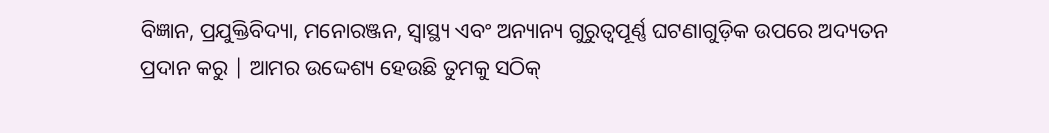ବିଜ୍ଞାନ, ପ୍ରଯୁକ୍ତିବିଦ୍ୟା, ମନୋରଞ୍ଜନ, ସ୍ୱାସ୍ଥ୍ୟ ଏବଂ ଅନ୍ୟାନ୍ୟ ଗୁରୁତ୍ୱପୂର୍ଣ୍ଣ ଘଟଣାଗୁଡ଼ିକ ଉପରେ ଅଦ୍ୟତନ ପ୍ରଦାନ କରୁ | ଆମର ଉଦ୍ଦେଶ୍ୟ ହେଉଛି ତୁମକୁ ସଠିକ୍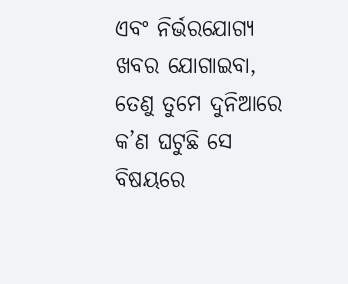ଏବଂ ନିର୍ଭରଯୋଗ୍ୟ ଖବର ଯୋଗାଇବା, ତେଣୁ ତୁମେ ଦୁନିଆରେ କ’ଣ ଘଟୁଛି ସେ ବିଷୟରେ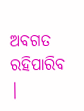ଅବଗତ ରହିପାରିବ |